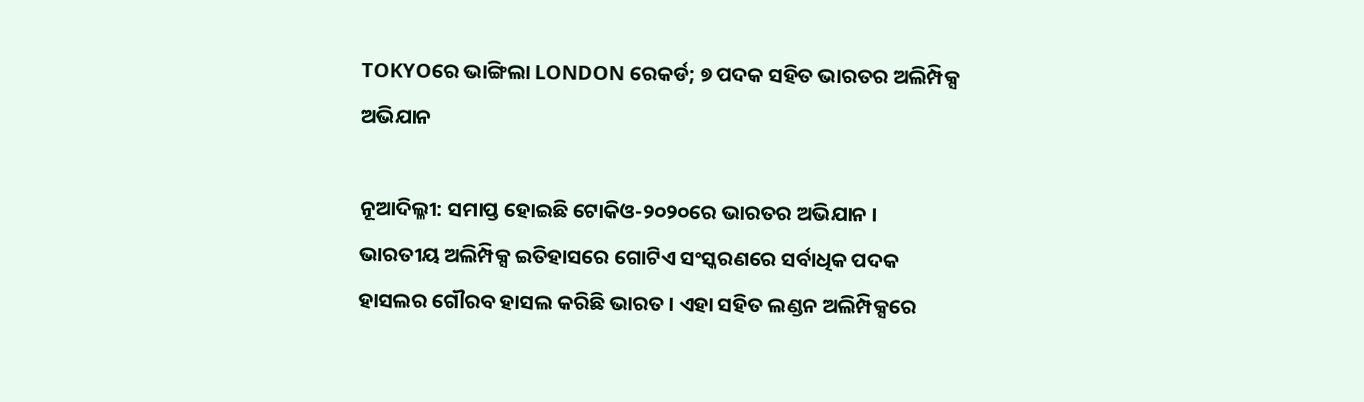TOKYOରେ ଭାଙ୍ଗିଲା LONDON ରେକର୍ଡ; ୭ ପଦକ ସହିତ ଭାରତର ଅଲିମ୍ପିକ୍ସ ଅଭିଯାନ

ନୂଆଦିଲ୍ଳୀ: ସମାପ୍ତ ହୋଇଛି ଟୋକିଓ-୨୦୨୦ରେ ଭାରତର ଅଭିଯାନ । ଭାରତୀୟ ଅଲିମ୍ପିକ୍ସ ଇତିହାସରେ ଗୋଟିଏ ସଂସ୍କରଣରେ ସର୍ବାଧିକ ପଦକ ହାସଲର ଗୌରବ ହାସଲ କରିଛି ଭାରତ । ଏହା ସହିତ ଲଣ୍ଡନ ଅଲିମ୍ପିକ୍ସରେ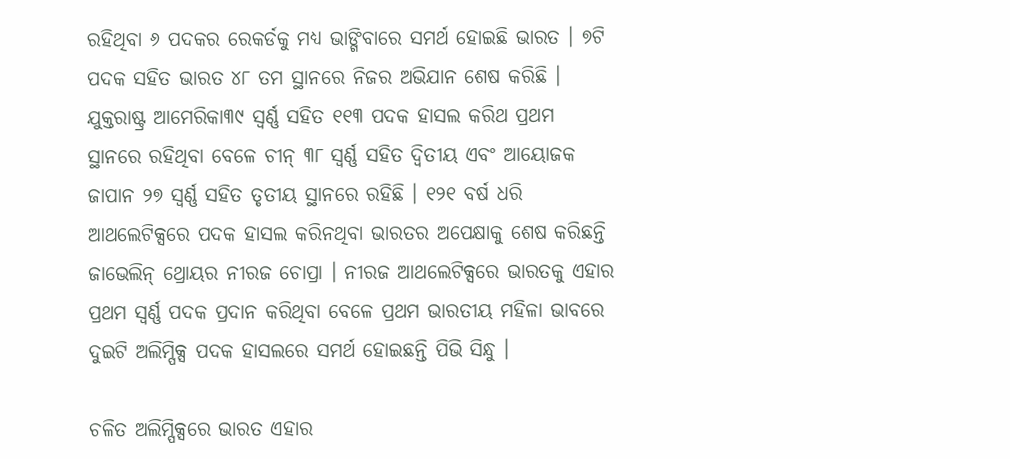ରହିଥିବା ୬ ପଦକର ରେକର୍ଡକୁ ମଧ୍ୟ ଭାଙ୍ଗିବାରେ ସମର୍ଥ ହୋଇଛି ଭାରତ । ୭ଟି ପଦକ ସହିତ ଭାରତ ୪୮ ତମ ସ୍ଥାନରେ ନିଜର ଅଭିଯାନ ଶେଷ କରିଛି । ଯୁକ୍ତରାଷ୍ଟ୍ର ଆମେରିକା୩୯ ସ୍ୱର୍ଣ୍ଣ ସହିତ ୧୧୩ ପଦକ ହାସଲ କରିଥ ପ୍ରଥମ ସ୍ଥାନରେ ରହିଥିବା ବେଳେ ଚୀନ୍ ୩୮ ସ୍ୱର୍ଣ୍ଣ ସହିତ ଦ୍ୱିତୀୟ ଏବଂ ଆୟୋଜକ ଜାପାନ ୨୭ ସ୍ୱର୍ଣ୍ଣ ସହିତ ତୃତୀୟ ସ୍ଥାନରେ ରହିଛି । ୧୨୧ ବର୍ଷ ଧରି ଆଥଲେଟିକ୍ସରେ ପଦକ ହାସଲ କରିନଥିବା ଭାରତର ଅପେକ୍ଷାକୁ ଶେଷ କରିଛନ୍ତି ଜାଭେଲିନ୍ ଥ୍ରୋୟର ନୀରଜ ଚୋପ୍ରା । ନୀରଜ ଆଥଲେଟିକ୍ସରେ ଭାରତକୁ ଏହାର ପ୍ରଥମ ସ୍ୱର୍ଣ୍ଣ ପଦକ ପ୍ରଦାନ କରିଥିବା ବେଳେ ପ୍ରଥମ ଭାରତୀୟ ମହିଳା ଭାବରେ ଦୁଇଟି ଅଲିମ୍ପିକ୍ସ ପଦକ ହାସଲରେ ସମର୍ଥ ହୋଇଛନ୍ତି ପିଭି ସିନ୍ଧୁ ।

ଚଳିତ ଅଲିମ୍ପିକ୍ସରେ ଭାରତ ଏହାର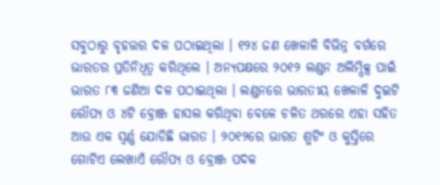ସବୁଠାରୁ ବୃହତ୍ତର ଦଳ ପଠାଇଥିଲା । ୧୨୪ ଜଣ ଖେଳାଳି ବିଭିନ୍ନ ବର୍ଗରେ ଭାରତର ପ୍ରତିନିଧିତ୍ୱ କରିଥିଲେ । ଅନ୍ୟପକ୍ଷରେ ୨୦୧୨ ଲଣ୍ଡନ ଅଲିମ୍ପିକ୍ସ ପାଇଁ ଭାରତ ୮୩ ଜଣିଆ ଦଳ ପଠାଇଥିଲା । ଲଣ୍ଡନରେ ଭାରତୀୟ ଖେଳାଳି ଦୁଇଟି ରୌପ୍ୟ ଓ ୪ଟି ବ୍ରୋଞ୍ଜ ହାସଲ କରିଥିବା ବେଳେ ଚଳିତ ଥରରେ ଏହା ସହିତ ଆଉ ଏକ ସ୍ୱର୍ଣ୍ଣ ଯୋଡିଛି ଭାରତ । ୨୦୧୨ରେ ଭାରତ ଶୁଟିଂ ଓ କୁସ୍ତିରେ ଗୋଟିଏ ଲେଖାଏଁ ରୌପ୍ୟ ଓ ବ୍ରୋଞ୍ଜ ପଦକ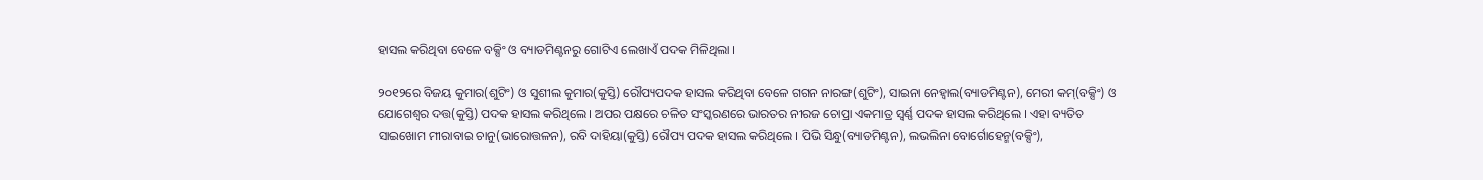ହାସଲ କରିଥିବା ବେଳେ ବକ୍ସିଂ ଓ ବ୍ୟାଡମିଣ୍ଟନରୁ ଗୋଟିଏ ଲେଖାଏଁ ପଦକ ମିଳିଥିଲା ।

୨୦୧୨ରେ ବିଜୟ କୁମାର(ଶୁଟିଂ) ଓ ସୁଶୀଲ କୁମାର(କୁସ୍ତି) ରୌପ୍ୟପଦକ ହାସଲ କରିଥିବା ବେଳେ ଗଗନ ନାରଙ୍ଗ(ଶୁଟିଂ), ସାଇନା ନେହ୍ୱାଲ(ବ୍ୟାଡମିଣ୍ଟନ), ମେରୀ କମ୍(ବକ୍ସିଂ) ଓ ଯୋଗେଶ୍ୱର ଦତ୍ତ(କୁସ୍ତି) ପଦକ ହାସଲ କରିଥିଲେ । ଅପର ପକ୍ଷରେ ଚଳିତ ସଂସ୍କରଣରେ ଭାରତର ନୀରଜ ଚୋପ୍ରା ଏକମାତ୍ର ସ୍ୱର୍ଣ୍ଣ ପଦକ ହାସଲ କରିଥିଲେ । ଏହା ବ୍ୟତିତ ସାଇଖୋମ ମୀରାବାଇ ଚାନୁ(ଭାରୋତ୍ତଳନ), ରବି ଦାହିୟା(କୁସ୍ତି) ରୌପ୍ୟ ପଦକ ହାସଲ କରିଥିଲେ । ପିଭି ସିନ୍ଧୁ(ବ୍ୟାଡମିଣ୍ଟନ), ଲଭଲିନା ବୋର୍ଗୋହେନ୍ମ(ବକ୍ସିଂ),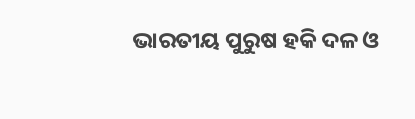ଭାରତୀୟ ପୁରୁଷ ହକି ଦଳ ଓ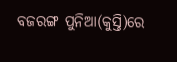ବଜରଙ୍ଗ ପୁନିଆ(କୁସ୍ତି)ରେ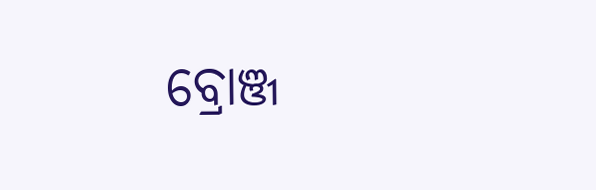ବ୍ରୋଞ୍ଜ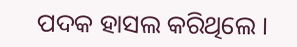ପଦକ ହାସଲ କରିଥିଲେ ।